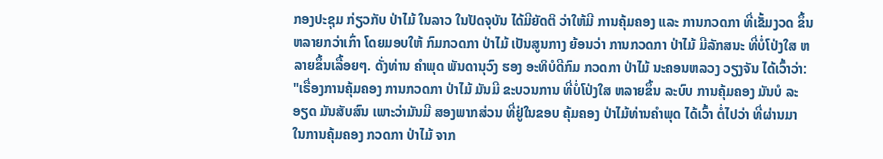ກອງປະຊຸມ ກ່ຽວກັບ ປ່າໄມ້ ໃນລາວ ໃນປັດຈຸບັນ ໄດ້ມີຍັດຕິ ວ່າໃຫ້ມີ ການຄຸ້ມຄອງ ແລະ ການກວດກາ ທີ່ເຂັ້ມງວດ ຂຶ້ນຫລາຍກວ່າເກົ່າ ໂດຍມອບໃຫ້ ກົມກວດກາ ປ່າໄມ້ ເປັນສູນກາງ ຍ້ອນວ່າ ການກວດກາ ປ່າໄມ້ ມີລັກສນະ ທີ່ບໍ່ໂປ່ງໃສ ຫລາຍຂຶ້ນເລື້ອຍໆ. ດັ່ງທ່ານ ຄໍາພຸດ ພັນດານຸວົງ ຮອງ ອະທິບໍດີກົມ ກວດກາ ປ່າໄມ້ ນະຄອນຫລວງ ວຽງຈັນ ໄດ້ເວົ້າວ່າ:
"ເຣື່ອງການຄຸ້ມຄອງ ການກວດກາ ປ່າໄມ້ ມັນມີ ຂະບວນການ ທີ່ບໍ່ໂປ່ງໃສ ຫລາຍຂຶ້ນ ລະບົບ ການຄຸ້ມຄອງ ມັນບໍ ລະອຽດ ມັນສັບສົນ ເພາະວ່າມັນມີ ສອງພາກສ່ວນ ທີ່ຢູ່ໃນຂອບ ຄຸ້ມຄອງ ປ່າໄມ້ທ່ານຄໍາພຸດ ໄດ້ເວົ້າ ຕໍ່ໄປວ່າ ທີ່ຜ່ານມາ ໃນການຄຸ້ມຄອງ ກວດກາ ປ່າໄມ້ ຈາກ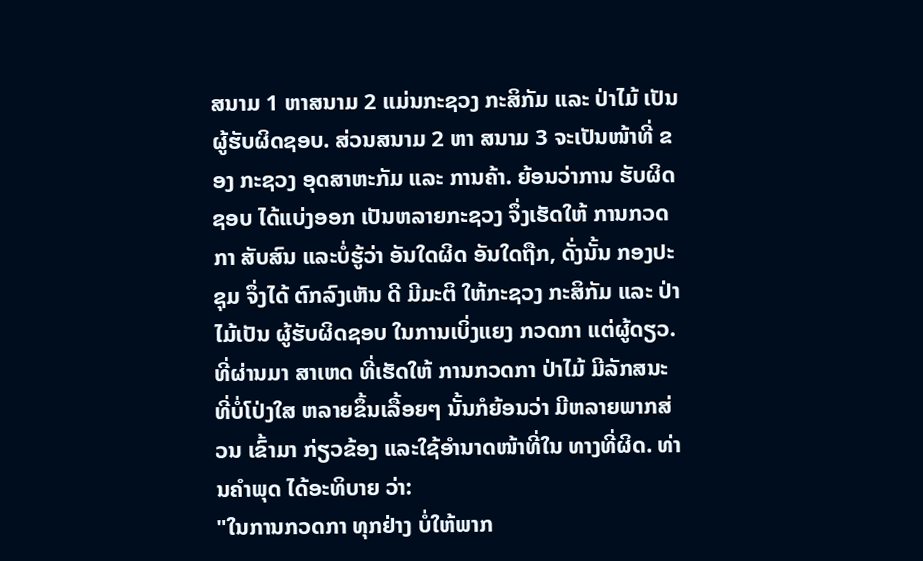ສນາມ 1 ຫາສນາມ 2 ແມ່ນກະຊວງ ກະສິກັມ ແລະ ປ່າໄມ້ ເປັນຜູ້ຮັບຜິດຊອບ. ສ່ວນສນາມ 2 ຫາ ສນາມ 3 ຈະເປັນໜ້າທີ່ ຂອງ ກະຊວງ ອຸດສາຫະກັມ ແລະ ການຄ້າ. ຍ້ອນວ່າການ ຮັບຜິດຊອບ ໄດ້ແບ່ງອອກ ເປັນຫລາຍກະຊວງ ຈຶ່ງເຮັດໃຫ້ ການກວດກາ ສັບສົນ ແລະບໍ່ຮູ້ວ່າ ອັນໃດຜິດ ອັນໃດຖືກ, ດັ່ງນັ້ນ ກອງປະຊຸມ ຈຶ່ງໄດ້ ຕົກລົງເຫັນ ດີ ມີມະຕິ ໃຫ້ກະຊວງ ກະສິກັມ ແລະ ປ່າໄມ້ເປັນ ຜູ້ຮັບຜິດຊອບ ໃນການເບິ່ງແຍງ ກວດກາ ແຕ່ຜູ້ດຽວ.ທີ່ຜ່ານມາ ສາເຫດ ທີ່ເຮັດໃຫ້ ການກວດກາ ປ່າໄມ້ ມີລັກສນະ ທີ່ບໍ່ໂປ່ງໃສ ຫລາຍຂຶ້ນເລື້ອຍໆ ນັ້ນກໍຍ້ອນວ່າ ມີຫລາຍພາກສ່ວນ ເຂົ້າມາ ກ່ຽວຂ້ອງ ແລະໃຊ້ອໍານາດໜ້າທີ່ໃນ ທາງທີ່ຜິດ. ທ່ານຄໍາພຸດ ໄດ້ອະທິບາຍ ວ່າ:
"ໃນການກວດກາ ທຸກຢ່າງ ບໍ່ໃຫ້ພາກ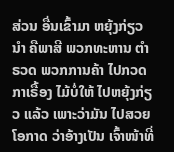ສ່ວນ ອື່ນເຂົ້າມາ ຫຍຸ້ງກ່ຽວນໍາ ຄືພາສີ ພວກທະຫານ ຕໍາຣວດ ພວກການຄ້າ ໄປກວດກາເຣື້ອງ ໄມ້ບໍ່ໃຫ້ ໄປຫຍຸ້ງກ່ຽວ ແລ້ວ ເພາະວ່າມັນ ໄປສວຍໂອກາດ ວ່າອ້າງເປັນ ເຈົ້າໜ້າທີ່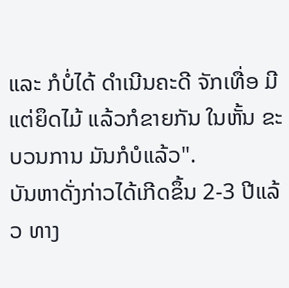ແລະ ກໍບໍ່ໄດ້ ດໍາເນີນຄະດີ ຈັກເທື່ອ ມີແຕ່ຍຶດໄມ້ ແລ້ວກໍຂາຍກັນ ໃນຫັ້ນ ຂະບວນການ ມັນກໍບໍແລ້ວ".
ບັນຫາດັ່ງກ່າວໄດ້ເກີດຂຶ້ນ 2-3 ປີແລ້ວ ທາງ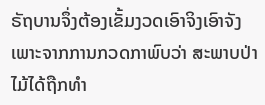ຣັຖບານຈຶ່ງຕ້ອງເຂັ້ມງວດເອົາຈິງເອົາຈັງ ເພາະຈາກການກວດກາພົບວ່າ ສະພາບປ່າໄມ້ໄດ້ຖືກທໍາ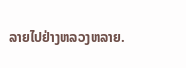ລາຍໄປຢ່າງຫລວງຫລາຍ.